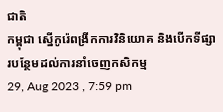ជាតិ
កម្ពុជា ស្នើកូរ៉េពង្រីកការវិនិយោគ និងបើកទីផ្សារបន្ថែមដល់ការនាំចេញកសិកម្ម
29, Aug 2023 , 7:59 pm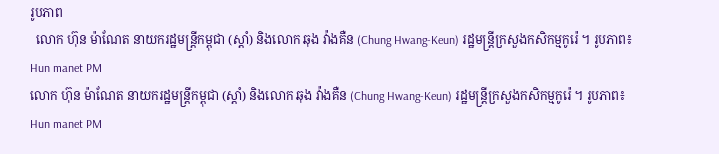រូបភាព
  លោក ហ៊ុន ម៉ាណែត នាយករដ្ឋមន្រ្តីកម្ពុជា (ស្ដាំ) និងលោក ឆុង វ៉ាងគឺន (Chung Hwang-Keun) រដ្ឋមន្ត្រីក្រសួងកសិកម្មកូរ៉េ ។ រូបភាព៖ Hun manet PM
លោក ហ៊ុន ម៉ាណែត នាយករដ្ឋមន្រ្តីកម្ពុជា (ស្ដាំ) និងលោក ឆុង វ៉ាងគឺន (Chung Hwang-Keun) រដ្ឋមន្ត្រីក្រសួងកសិកម្មកូរ៉េ ។ រូបភាព៖ Hun manet PM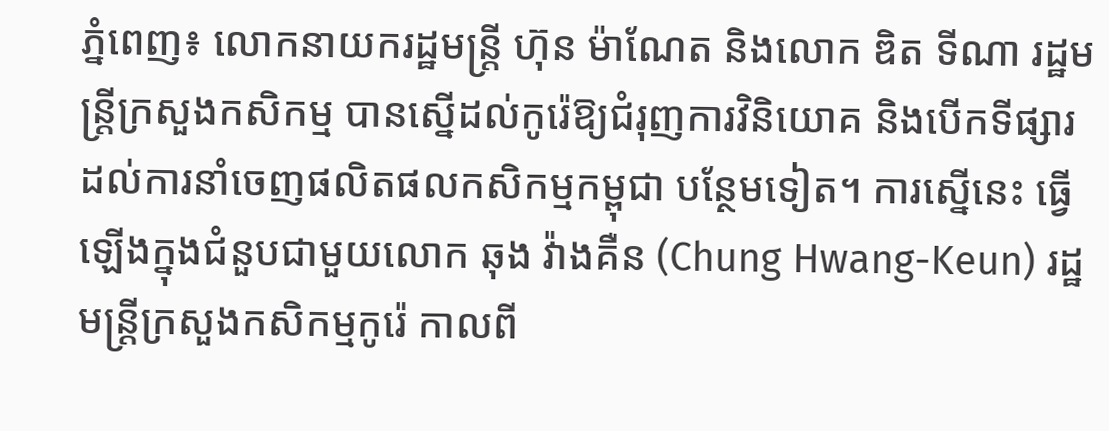ភ្នំពេញ៖ លោកនាយករដ្ឋមន្រ្តី ហ៊ុន ម៉ាណែត និងលោក ឌិត ទីណា រដ្ឋមន្រ្តីក្រសួងកសិកម្ម បានស្នើដល់កូរ៉េឱ្យជំរុញការវិនិយោគ និងបើកទីផ្សារដល់ការនាំចេញផលិតផលកសិកម្មកម្ពុជា បន្ថែមទៀត។ ការស្នើនេះ ធ្វើឡើងក្នុងជំនួបជាមួយលោក ឆុង វ៉ាងគឺន (Chung Hwang-Keun) រដ្ឋមន្ត្រីក្រសួងកសិកម្មកូរ៉េ កាលពី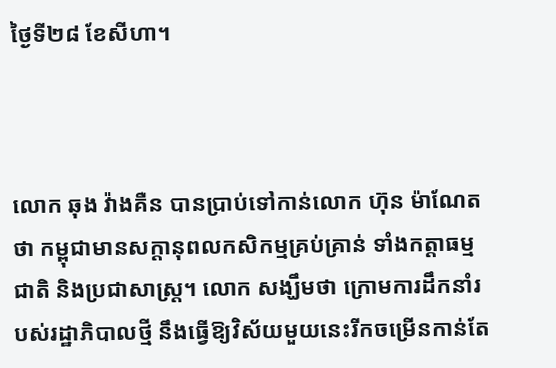ថ្ងៃទី២៨ ខែសីហា។



លោក ឆុង វ៉ាងគឺន បានប្រាប់ទៅកាន់លោក ហ៊ុន ម៉ាណែត ថា កម្ពុជាមានសក្ដានុពលកសិកម្មគ្រប់គ្រាន់ ទាំងកត្តាធម្មជាតិ និងប្រជាសាស្រ្ត។ លោក សង្ឃឹមថា ក្រោមការដឹកនាំរបស់រដ្ឋាភិបាលថ្មី នឹងធ្វើឱ្យវិស័យមួយនេះរីកចម្រើនកាន់តែ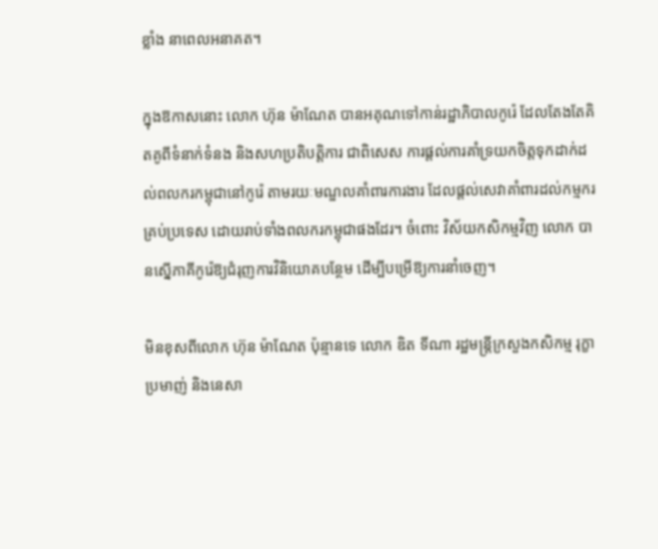ខ្លាំង នាពេលអនាគត។

ក្នុងឱកាសនោះ លោក ហ៊ុន ម៉ាណែត បានអគុណទៅកាន់រដ្ឋាភិបាលកូរ៉េ ដែលតែងតែគិតគូពីទំនាក់ទំនង និងសហប្រតិបត្តិការ ជាពិសេស ការផ្ដល់ការគាំទ្រយកចិត្តទុកដាក់ដល់ពលករកម្ពុជានៅកូរ៉េ តាមរយៈមណ្ឌលគាំពារការងារ ដែលផ្តល់សេវាគាំពារដល់កម្មករគ្រប់ប្រទេស ដោយរាប់ទាំងពលករកម្ពុជាផងដែរ។ ចំពោះ វិស័យកសិកម្មវិញ លោក បានស្នើភាគីកូរ៉េឱ្យជំរុញការវិនិយោគបន្ថែម ដើម្បីបម្រើឱ្យការនាំចេញ។

មិនខុសពីលោក ហ៊ុន ម៉ាណែត ប៉ុន្មានទេ លោក ឌិត ទីណា រដ្ឋមន្រ្តីក្រសួងកសិកម្ម រុក្ខាប្រមាញ់ និងនេសា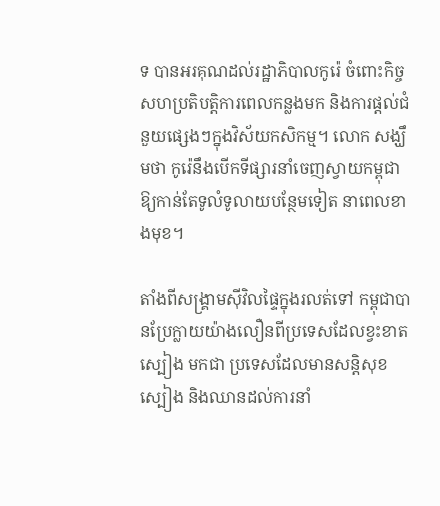ទ បានអរគុណដល់រដ្ឋាភិបាលកូរ៉េ ចំពោះកិច្ចសហប្រតិបត្តិការពេលកន្លងមក និងការផ្ដល់ជំនួយផ្សេងៗក្នុងវិស័យកសិកម្ម។ លោក សង្ឃឹមថា កូរ៉េនឹងបើកទីផ្សារនាំចេញស្វាយកម្ពុជាឱ្យកាន់តែទូលំទូលាយបន្ថែមទៀត នាពេលខាងមុខ។

តាំងពីសង្គ្រាមស៊ីវិលផ្ទៃក្នុងរលត់ទៅ កម្ពុជាបានប្រែក្លាយយ៉ាងលឿនពីប្រទេសដែលខ្វះខាតស្បៀង មកជា ប្រទេសដែលមានសន្តិសុខស្បៀង និងឈានដល់ការនាំ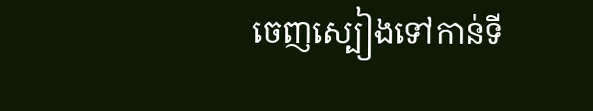ចេញស្បៀងទៅកាន់ទី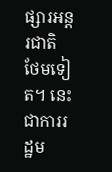ផ្សារអន្តរជាតិ ថែមទៀត។ នេះជាការរដ្ឋម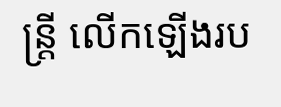ន្រ្តី លើកឡើងរប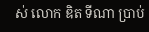ស់ លោក ឌិត ទីណា ប្រាប់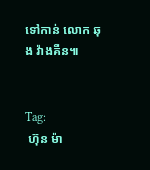ទៅកាន់ លោក ឆុង វ៉ាងគឺន៕


Tag:
 ហ៊ុន ម៉ា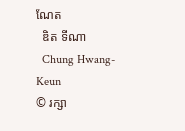ណែត
  ឌិត ទីណា
  Chung Hwang-Keun
© រក្សា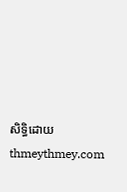សិទ្ធិដោយ thmeythmey.com